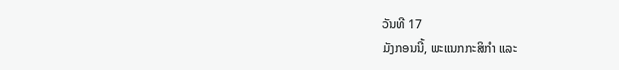ວັນທີ 17
ມັງກອນນີ້, ພະແນກກະສິກຳ ແລະ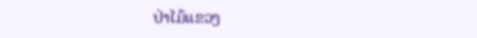ປ່າໄມ້ແຂວງ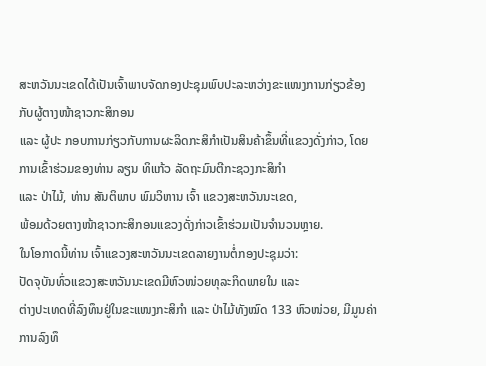ສະຫວັນນະເຂດໄດ້ເປັນເຈົ້າພາບຈັດກອງປະຊຸມພົບປະລະຫວ່າງຂະແໜງການກ່ຽວຂ້ອງກັບຜູ້ຕາງໜ້າຊາວກະສິກອນ
ແລະ ຜູ້ປະ ກອບການກ່ຽວກັບການຜະລິດກະສິກຳເປັນສິນຄ້າຂຶ້ນທີ່ແຂວງດັ່ງກ່າວ, ໂດຍການເຂົ້າຮ່ວມຂອງທ່ານ ລຽນ ທິແກ້ວ ລັດຖະມົນຕີກະຊວງກະສິກຳ
ແລະ ປ່າໄມ້, ທ່ານ ສັນຕິພາບ ພົມວິຫານ ເຈົ້າ ແຂວງສະຫວັນນະເຂດ,
ພ້ອມດ້ວຍຕາງໜ້າຊາວກະສິກອນແຂວງດັ່ງກ່າວເຂົ້າຮ່ວມເປັນຈຳນວນຫຼາຍ.
ໃນໂອກາດນີ້ທ່ານ ເຈົ້າແຂວງສະຫວັນນະເຂດລາຍງານຕໍ່ກອງປະຊຸມວ່າ:
ປັດຈຸບັນທົ່ວແຂວງສະຫວັນນະເຂດມີຫົວໜ່ວຍທຸລະກິດພາຍໃນ ແລະ
ຕ່າງປະເທດທີ່ລົງທຶນຢູ່ໃນຂະແໜງກະສິກຳ ແລະ ປ່າໄມ້ທັງໝົດ 133 ຫົວໜ່ວຍ, ມີມູນຄ່າການລົງທຶ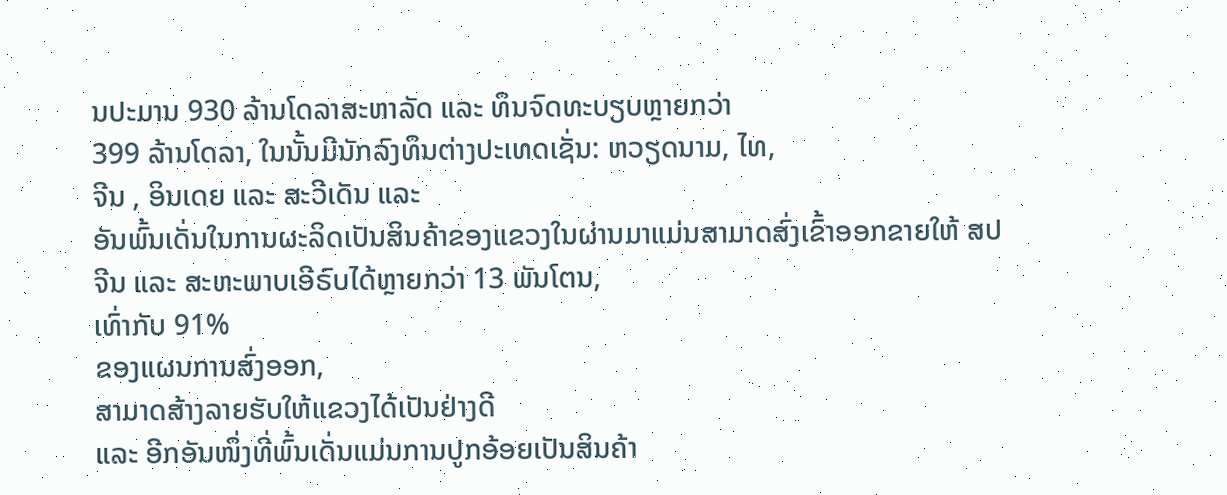ນປະມານ 930 ລ້ານໂດລາສະຫາລັດ ແລະ ທຶນຈົດທະບຽບຫຼາຍກວ່າ
399 ລ້ານໂດລາ, ໃນນັ້ນມີນັກລົງທຶນຕ່າງປະເທດເຊັ່ນ: ຫວຽດນາມ, ໄທ,
ຈີນ , ອິນເດຍ ແລະ ສະວີເດັນ ແລະ
ອັນພົ້ນເດັ່ນໃນການຜະລິດເປັນສິນຄ້າຂອງແຂວງໃນຜ່ານມາແມ່ນສາມາດສົ່ງເຂົ້າອອກຂາຍໃຫ້ ສປ
ຈີນ ແລະ ສະຫະພາບເອີຣົບໄດ້ຫຼາຍກວ່າ 13 ພັນໂຕນ,
ເທົ່າກັບ 91%
ຂອງແຜນການສົ່ງອອກ,
ສາມາດສ້າງລາຍຮັບໃຫ້ແຂວງໄດ້ເປັນຢ່າງດີ
ແລະ ອີກອັນໜຶ່ງທີ່ພົ້ນເດັ່ນແມ່ນການປູກອ້ອຍເປັນສິນຄ້າ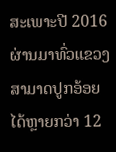ສະເພາະປີ 2016
ຜ່ານມາທົ່ວແຂວງສາມາດປູກອ້ອຍໄດ້ຫຼາຍກວ່າ 12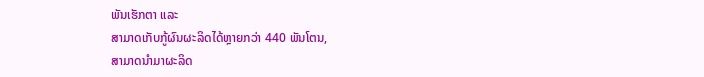ພັນເຮັກຕາ ແລະ
ສາມາດເກັບກູ້ຜົນຜະລິດໄດ້ຫຼາຍກວ່າ 440 ພັນໂຕນ,
ສາມາດນຳມາຜະລິດ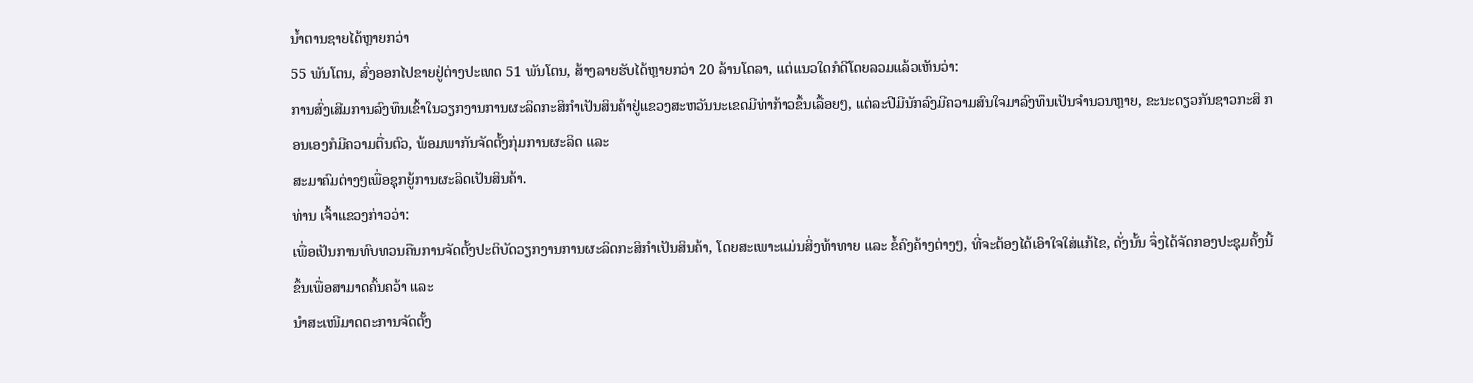ນ້ຳຕານຊາຍໄດ້ຫຼາຍກວ່າ
55 ພັນໂຕນ, ສົ່ງອອກໄປຂາຍຢູ່ຕ່າງປະເທດ 51 ພັນໂຕນ, ສ້າງລາຍຮັບໄດ້ຫຼາຍກວ່າ 20 ລ້ານໂດລາ, ແຕ່ແນວໃດກໍດີໂດຍລວມແລ້ວເຫັນວ່າ:
ການສົ່ງເສີມການລົງທຶນເຂົ້າໃນວຽກງານການຜະລິດກະສິກຳເປັນສິນຄ້າຢູ່ແຂວງສະຫວັນນະເຂດມີທ່າກ້າວຂຶ້ນເລື້ອຍໆ, ແຕ່ລະປີມີນັກລົງມີຄວາມສົນໃຈມາລົງທຶນເປັນຈຳນວນຫຼາຍ, ຂະນະດຽວກັນຊາວກະສິ ກອນເອງກໍມີຄວາມຕື່ນຕົວ, ພ້ອມພາກັນຈັດຕັ້ງກຸ່ມການຜະລິດ ແລະ
ສະມາຄົມຕ່າງໆເພື່ອຊຸກຍູ້ການຜະລິດເປັນສິນຄ້າ.
ທ່ານ ເຈົ້າແຂວງກ່າວວ່າ:
ເພື່ອເປັນການທົບທວນຄືນການຈັດຕັ້ງປະຕິບັດວຽກງານການຜະລິດກະສິກຳເປັນສິນຄ້າ, ໂດຍສະເພາະແມ່ນສິ່ງທ້າທາຍ ແລະ ຂໍ້ຄົງຄ້າງຕ່າງໆ, ທີ່ຈະຕ້ອງໄດ້ເອົາໃຈໃສ່ແກ້ໄຂ, ດັ່ງນັ້ນ ຈຶ່ງໄດ້ຈັດກອງປະຊຸມຄັ້ງນີ້ຂຶ້ນເພື່ອສາມາດຄົ້ນຄວ້າ ແລະ
ນຳສະເໜີມາດຕະການຈັດຕັ້ງ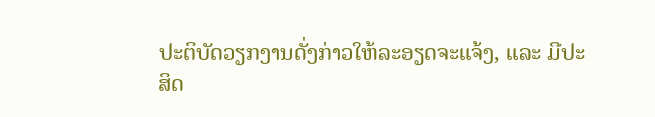ປະຕິບັດວຽກງານດັ່ງກ່າວໃຫ້ລະອຽດຈະແຈ້ງ, ແລະ ມີປະສິດ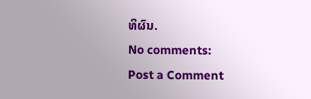ທິຜົນ.
No comments:
Post a Comment